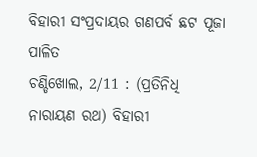ବିହାରୀ ସଂପ୍ରଦାୟର ଗଣପର୍ବ ଛଟ ପୂଜା ପାଳିତ
ଚଣ୍ଡିଖୋଲ, 2/11 : (ପ୍ରତିନିଧି ନାରାୟଣ ରଥ) ବିହାରୀ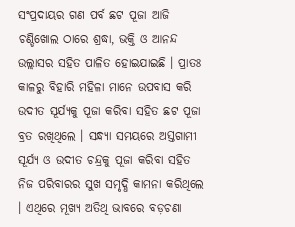ସଂପ୍ରଦାୟର ଗଣ ପର୍ବ ଛଟ ପୂଜା ଆଜି ଚଣ୍ଡିଖୋଲ ଠାରେ ଶ୍ରଦ୍ଧା, ଭକ୍ତି ଓ ଆନନ୍ଦ ଉଲ୍ଲାସର ସହିତ ପାଳିତ ହୋଇଯାଇଛି । ପ୍ରାତଃ କାଳରୁ ବିହାରି ମହିଳା ମାନେ ଉପବାସ କରି ଉଦୀତ ସୂର୍ଯ୍ୟକୁ ପୂଜା କରିବା ସହିତ ଛଟ ପୂଜା ବ୍ରତ ରଖିଥିଲେ । ସନ୍ଧ୍ୟା ସମୟରେ ଅସ୍ତଗାମୀ ସୂର୍ଯ୍ୟ ଓ ଉଦୀତ ଚନ୍ଦ୍ରକୁ ପୂଜା କରିବା ସହିତ ନିଜ ପରିବାରର ସୁଖ ସମୃଦ୍ଧି କାମନା କରିଥିଲେ । ଏଥିରେ ମୂଖ୍ୟ ଅତିଥି ଭାବରେ ବଡ଼ଚଣା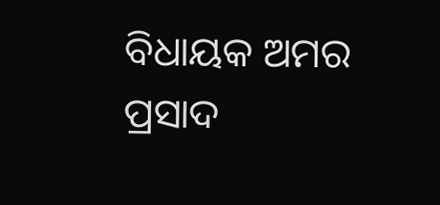ବିଧାୟକ ଅମର ପ୍ରସାଦ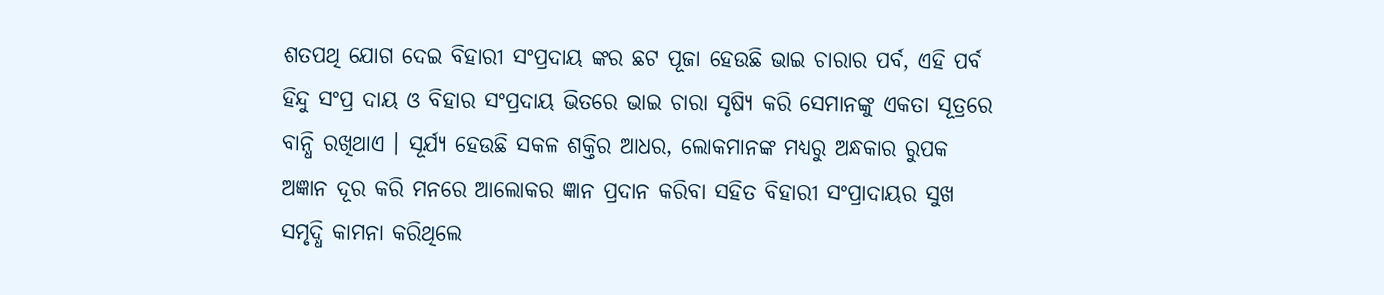ଶତପଥି ଯୋଗ ଦେଇ ବିହାରୀ ସଂପ୍ରଦାୟ ଙ୍କର ଛଟ ପୂଜା ହେଉଛି ଭାଇ ଚାରାର ପର୍ବ, ଏହି ପର୍ବ ହିନ୍ଦୁ ସଂପ୍ର ଦାୟ ଓ ବିହାର ସଂପ୍ରଦାୟ ଭିତରେ ଭାଇ ଚାରା ସୃଷ୍ୟି କରି ସେମାନଙ୍କୁ ଏକତା ସୂତ୍ରରେ ବାନ୍ଧି ରଖିଥାଏ । ସୂର୍ଯ୍ୟ ହେଉଛି ସକଳ ଶକ୍ତିର ଆଧର, ଲୋକମାନଙ୍କ ମଧ୍ୟରୁ ଅନ୍ଧକାର ରୁପକ ଅଜ୍ଞାନ ଦୂର କରି ମନରେ ଆଲୋକର ଜ୍ଞାନ ପ୍ରଦାନ କରିବା ସହିତ ବିହାରୀ ସଂପ୍ରାଦାୟର ସୁଖ ସମୃଦ୍ଧି କାମନା କରିଥିଲେ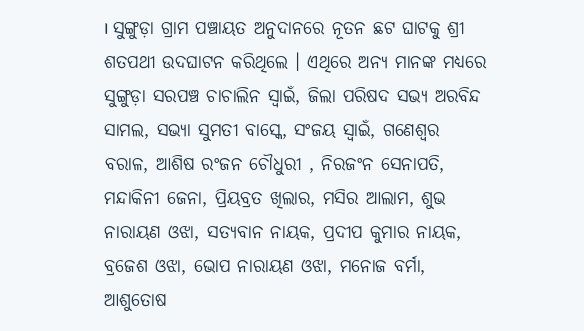। ସୁଙ୍ଗୁଡ଼ା ଗ୍ରାମ ପଞ୍ଚାୟତ ଅନୁଦାନରେ ନୂତନ ଛଟ ଘାଟକୁ ଶ୍ରୀ ଶତପଥୀ ଉଦଘାଟନ କରିଥିଲେ । ଏଥିରେ ଅନ୍ୟ ମାନଙ୍କ ମଧ୍ୟରେ ସୁଙ୍ଗୁଡ଼ା ସରପଞ୍ଚ ଚାଚାଲିନ ସ୍ୱାଇଁ, ଜିଲା ପରିଷଦ ସଭ୍ୟ ଅରବିନ୍ଦ ସାମଲ, ସଭ୍ୟା ସୁମତୀ ବାସ୍କେ, ସଂଜୟ ସ୍ୱାଇଁ, ଗଣେଶ୍ୱର ବରାଳ, ଆଶିଷ ରଂଜନ ଚୌଧୁରୀ , ନିରଜଂନ ସେନାପତି, ମନ୍ଦାକିନୀ ଜେନା, ପ୍ରିୟବ୍ରତ ଖିଲାର, ମସିର ଆଲାମ, ଶୁଭ ନାରାୟଣ ଓଝା, ସତ୍ୟବାନ ନାୟକ, ପ୍ରଦୀପ କୁମାର ନାୟକ, ବ୍ରଜେଶ ଓଝା, ଭୋପ ନାରାୟଣ ଓଝା, ମନୋଜ ବର୍ମା, ଆଶୁତୋଷ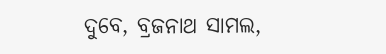ଦୁବେ, ବ୍ରଜନାଥ ସାମଲ,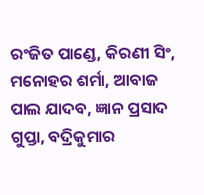ରଂଜିତ ପାଣ୍ଡେ, କିରଣୀ ସିଂ, ମନୋହର ଶର୍ମା, ଆବାଜ ପାଲ ଯାଦବ, ଜ୍ଞାନ ପ୍ରସାଦ ଗୁପ୍ତା, ବଦ୍ରିକୁମାର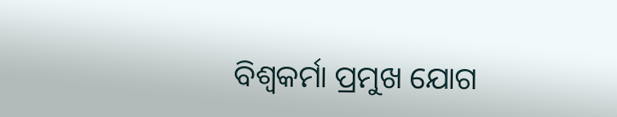ବିଶ୍ୱକର୍ମା ପ୍ରମୁଖ ଯୋଗ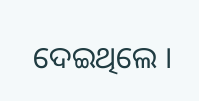ଦେଇଥିଲେ ।